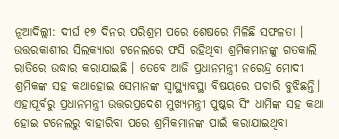ନୂଆଦିଲ୍ଲୀ: ଦୀର୍ଘ ୧୭ ଦିନର ପରିଶ୍ରମ ପରେ ଶେଷରେ ମିଳିଛି ସଫଳତା । ଉତ୍ତରକାଶୀର ସିଲକ୍ୟାରା ଟନେଲରେ ଫସି ରହିଥିବା ଶ୍ରମିକମାନଙ୍କୁ ଗତକାଲି ରାତିରେ ଉଦ୍ଧାର କରାଯାଇଛି । ତେବେ ଆଜି ପ୍ରଧାନମନ୍ତ୍ରୀ ନରେନ୍ଦ୍ର ମୋଦୀ ଶ୍ରମିକଙ୍କ ସହ କଥାହୋଇ ସେମାନଙ୍କ ସ୍ୱାସ୍ଥ୍ୟାବସ୍ଥା ବିଷୟରେ ପଚାରି ବୁଝିଛନ୍ତି। ଏହାପୂର୍ବରୁ ପ୍ରଧାନମନ୍ତ୍ରୀ ଉତ୍ତରପ୍ରଦେଶ ମୁଖ୍ୟମନ୍ତ୍ରୀ ପୁଷ୍କର ସିଂ ଧାମିଙ୍କ ସହ କଥା ହୋଇ ଟନେଲରୁ ବାହାରିବା ପରେ ଶ୍ରମିକମାନଙ୍କ ପାଇଁ କରାଯାଇଥିବା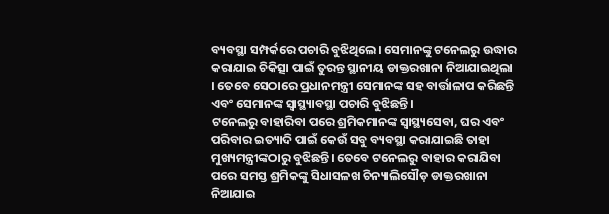ବ୍ୟବସ୍ଥା ସମ୍ପର୍କରେ ପଚାରି ବୁଝିଥିଲେ। ସେମାନଙ୍କୁ ଟନେଲରୁ ଉଦ୍ଧାର କରାଯାଇ ଚିକିତ୍ସା ପାଇଁ ତୁରନ୍ତ ସ୍ଥାନୀୟ ଡାକ୍ତରଖାନା ନିଆଯାଇଥିଲା । ତେବେ ସେଠାରେ ପ୍ରଧାନମନ୍ତ୍ରୀ ସେମାନଙ୍କ ସହ ବାର୍ତ୍ତାଳାପ କରିଛନ୍ତି ଏବଂ ସେମାନଙ୍କ ସ୍ୱାସ୍ଥ୍ୟାବସ୍ଥା ପଚାରି ବୁଝିଛନ୍ତି ।
ଟନେଲରୁ ବାହାରିବା ପରେ ଶ୍ରମିକମାନଙ୍କ ସ୍ୱାସ୍ଥ୍ୟସେବା, ଘର ଏବଂ ପରିବାର ଇତ୍ୟାଦି ପାଇଁ କେଉଁ ସବୁ ବ୍ୟବସ୍ଥା କରାଯାଇଛି ତାହା ମୁଖ୍ୟମନ୍ତ୍ରୀଙ୍କଠାରୁ ବୁଝିଛନ୍ତି। ତେବେ ଟନେଲରୁ ବାହାର କରାଯିବା ପରେ ସମସ୍ତ ଶ୍ରମିକଙ୍କୁ ସିଧାସଳଖ ଚିନ୍ୟାଲିସୌଡ଼ ଡାକ୍ତରଖାନା ନିଆଯାଇ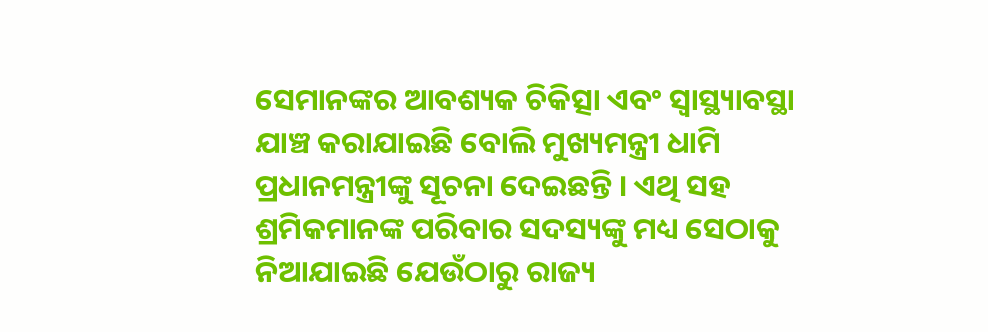ସେମାନଙ୍କର ଆବଶ୍ୟକ ଚିକିତ୍ସା ଏବଂ ସ୍ୱାସ୍ଥ୍ୟାବସ୍ଥା ଯାଞ୍ଚ କରାଯାଇଛି ବୋଲି ମୁଖ୍ୟମନ୍ତ୍ରୀ ଧାମି ପ୍ରଧାନମନ୍ତ୍ରୀଙ୍କୁ ସୂଚନା ଦେଇଛନ୍ତି । ଏଥି ସହ ଶ୍ରମିକମାନଙ୍କ ପରିବାର ସଦସ୍ୟଙ୍କୁ ମଧ୍ୟ ସେଠାକୁ ନିଆଯାଇଛି ଯେଉଁଠାରୁ ରାଜ୍ୟ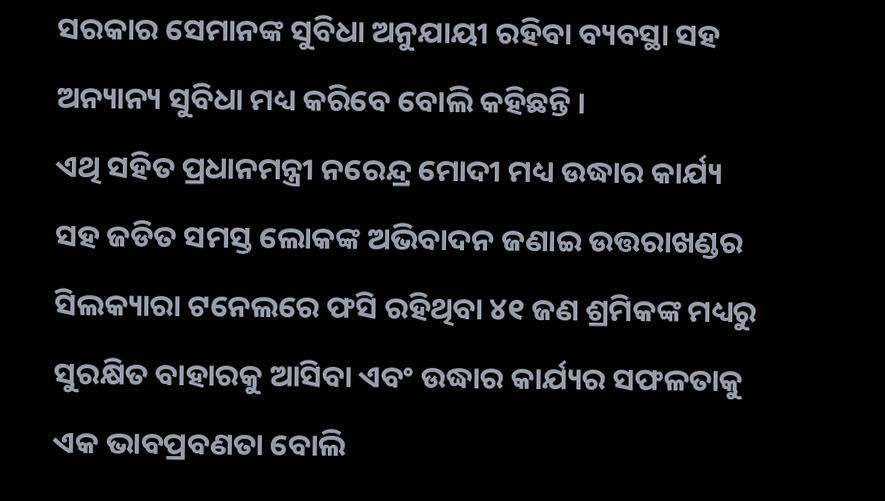ସରକାର ସେମାନଙ୍କ ସୁବିଧା ଅନୁଯାୟୀ ରହିବା ବ୍ୟବସ୍ଥା ସହ ଅନ୍ୟାନ୍ୟ ସୁବିଧା ମଧ୍ୟ କରିବେ ବୋଲି କହିଛନ୍ତି ।
ଏଥି ସହିତ ପ୍ରଧାନମନ୍ତ୍ରୀ ନରେନ୍ଦ୍ର ମୋଦୀ ମଧ୍ୟ ଉଦ୍ଧାର କାର୍ଯ୍ୟ ସହ ଜଡିତ ସମସ୍ତ ଲୋକଙ୍କ ଅଭିବାଦନ ଜଣାଇ ଉତ୍ତରାଖଣ୍ଡର ସିଲକ୍ୟାରା ଟନେଲରେ ଫସି ରହିଥିବା ୪୧ ଜଣ ଶ୍ରମିକଙ୍କ ମଧ୍ୟରୁ ସୁରକ୍ଷିତ ବାହାରକୁ ଆସିବା ଏବଂ ଉଦ୍ଧାର କାର୍ଯ୍ୟର ସଫଳତାକୁ ଏକ ଭାବପ୍ରବଣତା ବୋଲି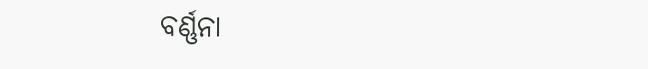ବର୍ଣ୍ଣନା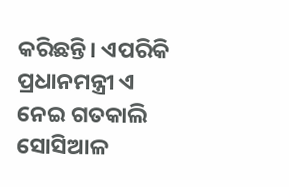କରିଛନ୍ତି। ଏପରିକି ପ୍ରଧାନମନ୍ତ୍ରୀ ଏ ନେଇ ଗତକାଲି ସୋସିଆଳ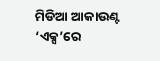ମିଡିଆ ଆକାଉଣ୍ଟ ‘ଏକ୍ସ’ରେ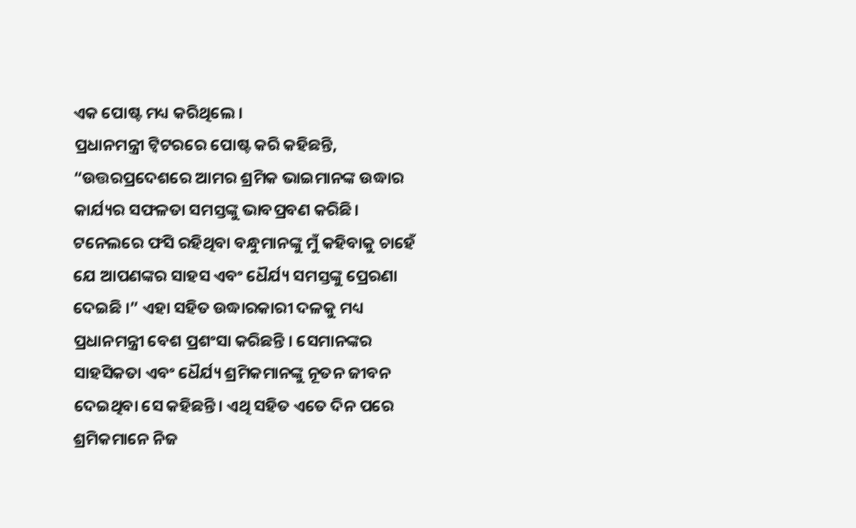ଏକ ପୋଷ୍ଟ ମଧ୍ୟ କରିଥିଲେ ।
ପ୍ରଧାନମନ୍ତ୍ରୀ ଟ୍ୱିଟରରେ ପୋଷ୍ଟ କରି କହିଛନ୍ତି, “ଉତ୍ତରପ୍ରଦେଶରେ ଆମର ଶ୍ରମିକ ଭାଇମାନଙ୍କ ଉଦ୍ଧାର କାର୍ଯ୍ୟର ସଫଳତା ସମସ୍ତଙ୍କୁ ଭାବପ୍ରବଣ କରିଛି। ଟନେଲରେ ଫସି ରହିଥିବା ବନ୍ଧୁମାନଙ୍କୁ ମୁଁ କହିବାକୁ ଚାହେଁ ଯେ ଆପଣଙ୍କର ସାହସ ଏବଂ ଧୈର୍ଯ୍ୟ ସମସ୍ତଙ୍କୁ ପ୍ରେରଣା ଦେଇଛି ।” ଏହା ସହିତ ଉଦ୍ଧାରକାରୀ ଦଳକୁ ମଧ୍ୟ ପ୍ରଧାନମନ୍ତ୍ରୀ ବେଶ ପ୍ରଶଂସା କରିଛନ୍ତି । ସେମାନଙ୍କର ସାହସିକତା ଏବଂ ଧୈର୍ଯ୍ୟ ଶ୍ରମିକମାନଙ୍କୁ ନୂତନ ଜୀବନ ଦେଇଥିବା ସେ କହିଛନ୍ତି। ଏଥି ସହିତ ଏତେ ଦିନ ପରେ ଶ୍ରମିକମାନେ ନିଜ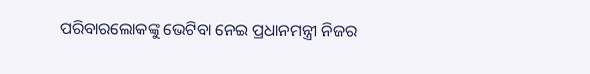ପରିବାରଲୋକଙ୍କୁ ଭେଟିବା ନେଇ ପ୍ରଧାନମନ୍ତ୍ରୀ ନିଜର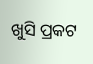ଖୁସି ପ୍ରକଟ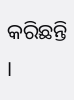କରିଛନ୍ତି ।